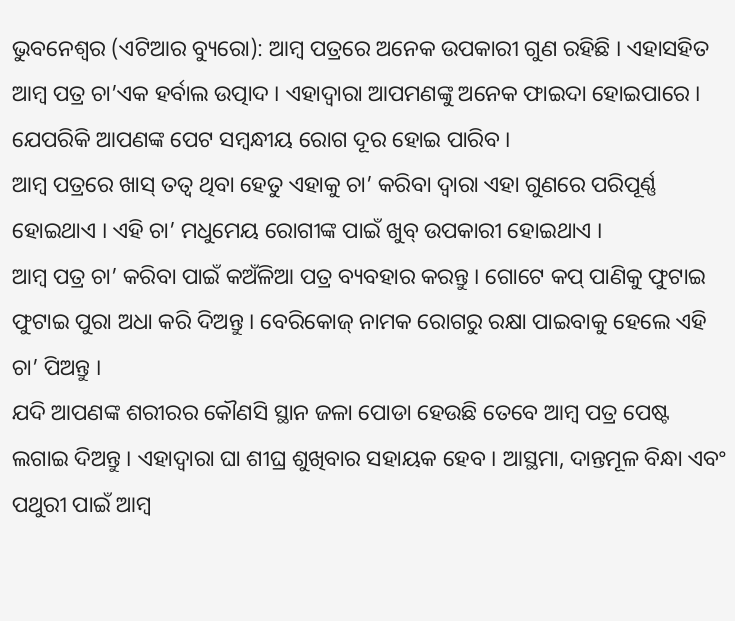ଭୁବନେଶ୍ୱର (ଏଟିଆର ବ୍ୟୁରୋ): ଆମ୍ବ ପତ୍ରରେ ଅନେକ ଉପକାରୀ ଗୁଣ ରହିଛି । ଏହାସହିତ ଆମ୍ବ ପତ୍ର ଚା’ଏକ ହର୍ବାଲ ଉତ୍ପାଦ । ଏହାଦ୍ୱାରା ଆପମଣଙ୍କୁ ଅନେକ ଫାଇଦା ହୋଇପାରେ । ଯେପରିକି ଆପଣଙ୍କ ପେଟ ସମ୍ବନ୍ଧୀୟ ରୋଗ ଦୂର ହୋଇ ପାରିବ ।
ଆମ୍ବ ପତ୍ରରେ ଖାସ୍ ତତ୍ୱ ଥିବା ହେତୁ ଏହାକୁ ଚା’ କରିବା ଦ୍ୱାରା ଏହା ଗୁଣରେ ପରିପୂର୍ଣ୍ଣ ହୋଇଥାଏ । ଏହି ଚା’ ମଧୁମେୟ ରୋଗୀଙ୍କ ପାଇଁ ଖୁବ୍ ଉପକାରୀ ହୋଇଥାଏ ।
ଆମ୍ବ ପତ୍ର ଚା’ କରିବା ପାଇଁ କଅଁଳିଆ ପତ୍ର ବ୍ୟବହାର କରନ୍ତୁ । ଗୋଟେ କପ୍ ପାଣିକୁ ଫୁଟାଇ ଫୁଟାଇ ପୁରା ଅଧା କରି ଦିଅନ୍ତୁ । ବେରିକୋଜ୍ ନାମକ ରୋଗରୁ ରକ୍ଷା ପାଇବାକୁ ହେଲେ ଏହି ଚା’ ପିଅନ୍ତୁ ।
ଯଦି ଆପଣଙ୍କ ଶରୀରର କୌଣସି ସ୍ଥାନ ଜଳା ପୋଡା ହେଉଛି ତେବେ ଆମ୍ବ ପତ୍ର ପେଷ୍ଟ ଲଗାଇ ଦିଅନ୍ତୁ । ଏହାଦ୍ୱାରା ଘା ଶୀଘ୍ର ଶୁଖିବାର ସହାୟକ ହେବ । ଆସ୍ଥମା, ଦାନ୍ତମୂଳ ବିନ୍ଧା ଏବଂ ପଥୁରୀ ପାଇଁ ଆମ୍ବ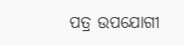ପତ୍ର ଉପଯୋଗୀ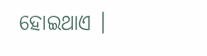ହୋଇଥାଏ ।